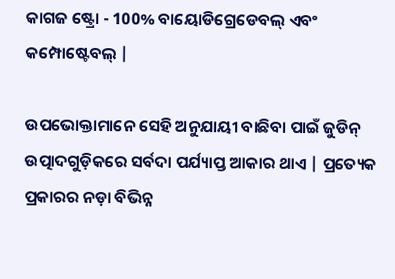କାଗଜ ଷ୍ଟ୍ରୋ - 100% ବାୟୋଡିଗ୍ରେଡେବଲ୍ ଏବଂ କମ୍ପୋଷ୍ଟେବଲ୍ |

ଉପଭୋକ୍ତାମାନେ ସେହି ଅନୁଯାୟୀ ବାଛିବା ପାଇଁ ଜୁଡିନ୍ ଉତ୍ପାଦଗୁଡ଼ିକରେ ସର୍ବଦା ପର୍ଯ୍ୟାପ୍ତ ଆକାର ଥାଏ | ପ୍ରତ୍ୟେକ ପ୍ରକାରର ନଡ଼ା ବିଭିନ୍ନ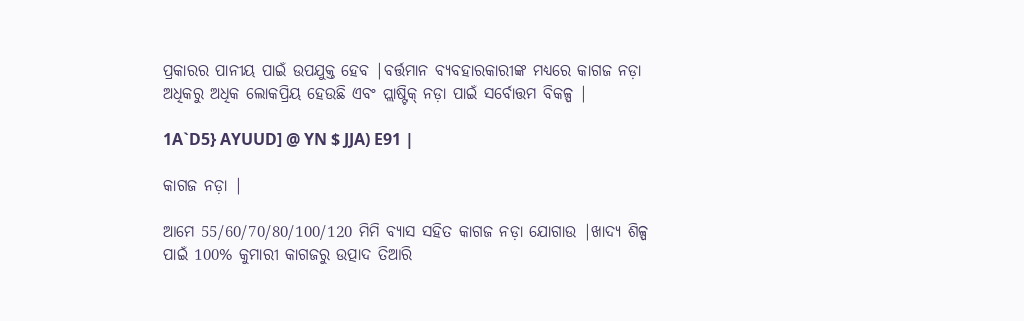ପ୍ରକାରର ପାନୀୟ ପାଇଁ ଉପଯୁକ୍ତ ହେବ |ବର୍ତ୍ତମାନ ବ୍ୟବହାରକାରୀଙ୍କ ମଧ୍ୟରେ କାଗଜ ନଡ଼ା ଅଧିକରୁ ଅଧିକ ଲୋକପ୍ରିୟ ହେଉଛି ଏବଂ ପ୍ଲାଷ୍ଟିକ୍ ନଡ଼ା ପାଇଁ ସର୍ବୋତ୍ତମ ବିକଳ୍ପ |

1A`D5} AYUUD] @ YN $ JJA) E91 |

କାଗଜ ନଡ଼ା |

ଆମେ 55/60/70/80/100/120 ମିମି ବ୍ୟାସ ସହିତ କାଗଜ ନଡ଼ା ଯୋଗାଉ |ଖାଦ୍ୟ ଶିଳ୍ପ ପାଇଁ 100% କୁମାରୀ କାଗଜରୁ ଉତ୍ପାଦ ତିଆରି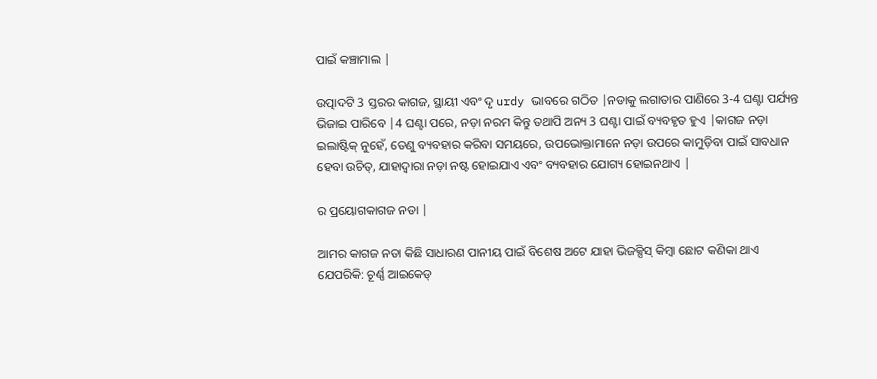ପାଇଁ କଞ୍ଚାମାଲ |

ଉତ୍ପାଦଟି 3 ସ୍ତରର କାଗଜ, ସ୍ଥାୟୀ ଏବଂ ଦୃ urdy ଭାବରେ ଗଠିତ |ନଡାକୁ ଲଗାତାର ପାଣିରେ 3-4 ଘଣ୍ଟା ପର୍ଯ୍ୟନ୍ତ ଭିଜାଇ ପାରିବେ |4 ଘଣ୍ଟା ପରେ, ନଡ଼ା ନରମ କିନ୍ତୁ ତଥାପି ଅନ୍ୟ 3 ଘଣ୍ଟା ପାଇଁ ବ୍ୟବହୃତ ହୁଏ |କାଗଜ ନଡ଼ା ଇଲାଷ୍ଟିକ୍ ନୁହେଁ, ତେଣୁ ବ୍ୟବହାର କରିବା ସମୟରେ, ଉପଭୋକ୍ତାମାନେ ନଡ଼ା ଉପରେ କାମୁଡ଼ିବା ପାଇଁ ସାବଧାନ ହେବା ଉଚିତ୍, ଯାହାଦ୍ୱାରା ନଡ଼ା ନଷ୍ଟ ହୋଇଯାଏ ଏବଂ ବ୍ୟବହାର ଯୋଗ୍ୟ ହୋଇନଥାଏ |

ର ପ୍ରୟୋଗକାଗଜ ନଡା |

ଆମର କାଗଜ ନଡା କିଛି ସାଧାରଣ ପାନୀୟ ପାଇଁ ବିଶେଷ ଅଟେ ଯାହା ଭିଜକ୍ସିସ୍ କିମ୍ବା ଛୋଟ କଣିକା ଥାଏ ଯେପରିକି: ଚୂର୍ଣ୍ଣ ଆଇକେଡ୍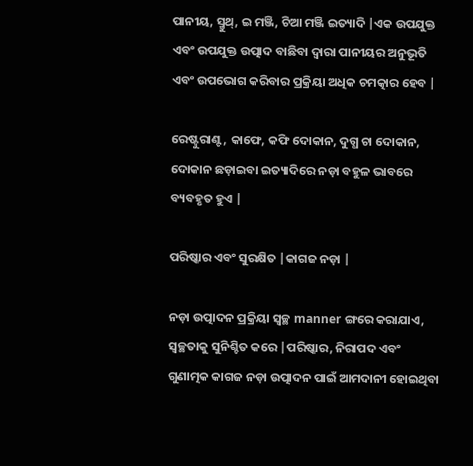ପାନୀୟ, ସ୍ମୁଥ୍, ଇ ମଞ୍ଜି, ଚିଆ ମଞ୍ଜି ଇତ୍ୟାଦି |ଏକ ଉପଯୁକ୍ତ ଏବଂ ଉପଯୁକ୍ତ ଉତ୍ପାଦ ବାଛିବା ଦ୍ୱାରା ପାନୀୟର ଅନୁଭୂତି ଏବଂ ଉପଭୋଗ କରିବାର ପ୍ରକ୍ରିୟା ଅଧିକ ଚମତ୍କାର ହେବ |

ରେଷ୍ଟୁରାଣ୍ଟ, କାଫେ, କଫି ଦୋକାନ, ଦୁଗ୍ଧ ଚା ଦୋକାନ, ଦୋକାନ ଛଡ଼ାଇବା ଇତ୍ୟାଦିରେ ନଡ଼ା ବହୁଳ ଭାବରେ ବ୍ୟବହୃତ ହୁଏ |

ପରିଷ୍କାର ଏବଂ ସୁରକ୍ଷିତ |କାଗଜ ନଡ଼ା |

ନଡ଼ା ଉତ୍ପାଦନ ପ୍ରକ୍ରିୟା ସ୍ୱଚ୍ଛ manner ଙ୍ଗରେ କରାଯାଏ, ସ୍ୱଚ୍ଛତାକୁ ସୁନିଶ୍ଚିତ କରେ |ପରିଷ୍କାର, ନିରାପଦ ଏବଂ ଗୁଣାତ୍ମକ କାଗଜ ନଡ଼ା ଉତ୍ପାଦନ ପାଇଁ ଆମଦାନୀ ହୋଇଥିବା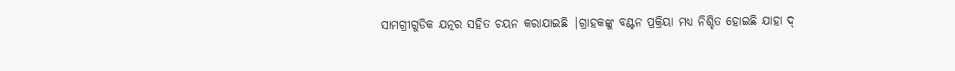ସାମଗ୍ରୀଗୁଡିକ ଯତ୍ନର ସହିତ ଚୟନ କରାଯାଇଛି |ଗ୍ରାହକଙ୍କୁ ବଣ୍ଟନ ପ୍ରକ୍ରିୟା ମଧ୍ୟ ନିଶ୍ଚିତ ହୋଇଛି ଯାହା ଦ୍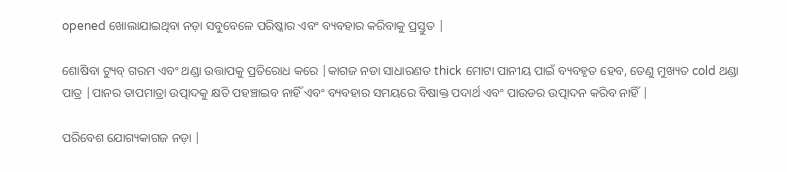opened ଖୋଲାଯାଇଥିବା ନଡ଼ା ସବୁବେଳେ ପରିଷ୍କାର ଏବଂ ବ୍ୟବହାର କରିବାକୁ ପ୍ରସ୍ତୁତ |

ଶୋଷିବା ଟ୍ୟୁବ୍ ଗରମ ଏବଂ ଥଣ୍ଡା ଉତ୍ତାପକୁ ପ୍ରତିରୋଧ କରେ |କାଗଜ ନଡା ସାଧାରଣତ thick ମୋଟା ପାନୀୟ ପାଇଁ ବ୍ୟବହୃତ ହେବ, ତେଣୁ ମୁଖ୍ୟତ cold ଥଣ୍ଡା ପାତ୍ର |ପାନର ତାପମାତ୍ରା ଉତ୍ପାଦକୁ କ୍ଷତି ପହଞ୍ଚାଇବ ନାହିଁ ଏବଂ ବ୍ୟବହାର ସମୟରେ ବିଷାକ୍ତ ପଦାର୍ଥ ଏବଂ ପାଉଡର ଉତ୍ପାଦନ କରିବ ନାହିଁ |

ପରିବେଶ ଯୋଗ୍ୟକାଗଜ ନଡ଼ା |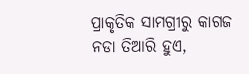ପ୍ରାକୃତିକ ସାମଗ୍ରୀରୁ କାଗଜ ନଡା ତିଆରି ହୁଏ,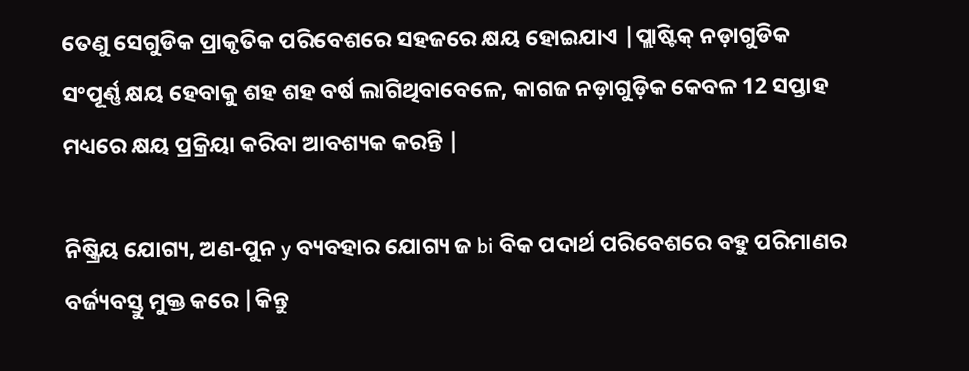ତେଣୁ ସେଗୁଡିକ ପ୍ରାକୃତିକ ପରିବେଶରେ ସହଜରେ କ୍ଷୟ ହୋଇଯାଏ |ପ୍ଲାଷ୍ଟିକ୍ ନଡ଼ାଗୁଡିକ ସଂପୂର୍ଣ୍ଣ କ୍ଷୟ ହେବାକୁ ଶହ ଶହ ବର୍ଷ ଲାଗିଥିବାବେଳେ, କାଗଜ ନଡ଼ାଗୁଡ଼ିକ କେବଳ 12 ସପ୍ତାହ ମଧ୍ୟରେ କ୍ଷୟ ପ୍ରକ୍ରିୟା କରିବା ଆବଶ୍ୟକ କରନ୍ତି |

ନିଷ୍କ୍ରିୟ ଯୋଗ୍ୟ, ଅଣ-ପୁନ y ବ୍ୟବହାର ଯୋଗ୍ୟ ଜ bi ବିକ ପଦାର୍ଥ ପରିବେଶରେ ବହୁ ପରିମାଣର ବର୍ଜ୍ୟବସ୍ତୁ ମୁକ୍ତ କରେ |କିନ୍ତୁ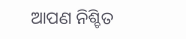ଆପଣ ନିଶ୍ଚିତ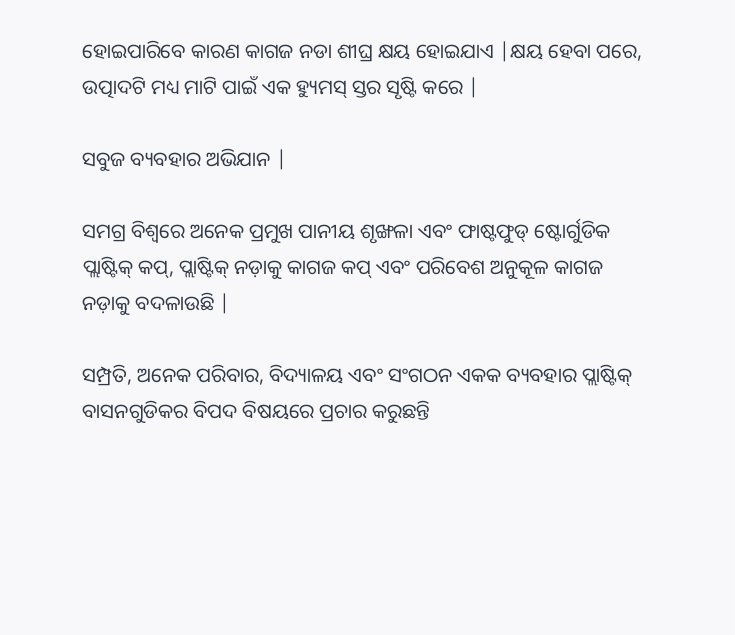ହୋଇପାରିବେ କାରଣ କାଗଜ ନଡା ଶୀଘ୍ର କ୍ଷୟ ହୋଇଯାଏ |କ୍ଷୟ ହେବା ପରେ, ଉତ୍ପାଦଟି ମଧ୍ୟ ମାଟି ପାଇଁ ଏକ ହ୍ୟୁମସ୍ ସ୍ତର ସୃଷ୍ଟି କରେ |

ସବୁଜ ବ୍ୟବହାର ଅଭିଯାନ |

ସମଗ୍ର ବିଶ୍ୱରେ ଅନେକ ପ୍ରମୁଖ ପାନୀୟ ଶୃଙ୍ଖଳା ଏବଂ ଫାଷ୍ଟଫୁଡ୍ ଷ୍ଟୋର୍ଗୁଡିକ ପ୍ଲାଷ୍ଟିକ୍ କପ୍, ପ୍ଲାଷ୍ଟିକ୍ ନଡ଼ାକୁ କାଗଜ କପ୍ ଏବଂ ପରିବେଶ ଅନୁକୂଳ କାଗଜ ନଡ଼ାକୁ ବଦଳାଉଛି |

ସମ୍ପ୍ରତି, ଅନେକ ପରିବାର, ବିଦ୍ୟାଳୟ ଏବଂ ସଂଗଠନ ଏକକ ବ୍ୟବହାର ପ୍ଲାଷ୍ଟିକ୍ ବାସନଗୁଡିକର ବିପଦ ବିଷୟରେ ପ୍ରଚାର କରୁଛନ୍ତି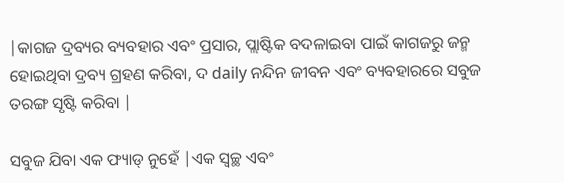|କାଗଜ ଦ୍ରବ୍ୟର ବ୍ୟବହାର ଏବଂ ପ୍ରସାର, ପ୍ଲାଷ୍ଟିକ ବଦଳାଇବା ପାଇଁ କାଗଜରୁ ଜନ୍ମ ହୋଇଥିବା ଦ୍ରବ୍ୟ ଗ୍ରହଣ କରିବା, ଦ daily ନନ୍ଦିନ ଜୀବନ ଏବଂ ବ୍ୟବହାରରେ ସବୁଜ ତରଙ୍ଗ ସୃଷ୍ଟି କରିବା |

ସବୁଜ ଯିବା ଏକ ଫ୍ୟାଡ୍ ନୁହେଁ |ଏକ ସ୍ୱଚ୍ଛ ଏବଂ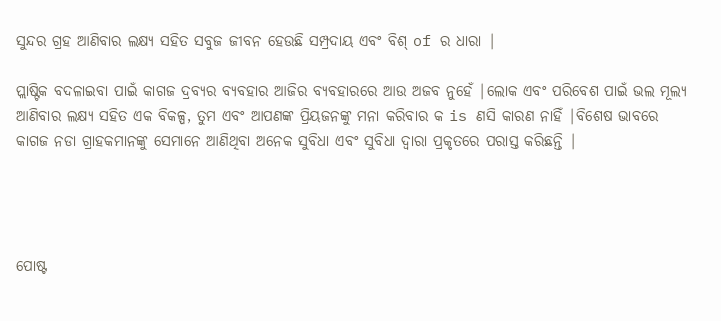ସୁନ୍ଦର ଗ୍ରହ ଆଣିବାର ଲକ୍ଷ୍ୟ ସହିତ ସବୁଜ ଜୀବନ ହେଉଛି ସମ୍ପ୍ରଦାୟ ଏବଂ ବିଶ୍ of ର ଧାରା |

ପ୍ଲାଷ୍ଟିକ ବଦଳାଇବା ପାଇଁ କାଗଜ ଦ୍ରବ୍ୟର ବ୍ୟବହାର ଆଜିର ବ୍ୟବହାରରେ ଆଉ ଅଜବ ନୁହେଁ |ଲୋକ ଏବଂ ପରିବେଶ ପାଇଁ ଭଲ ମୂଲ୍ୟ ଆଣିବାର ଲକ୍ଷ୍ୟ ସହିତ ଏକ ବିକଳ୍ପ, ତୁମ ଏବଂ ଆପଣଙ୍କ ପ୍ରିୟଜନଙ୍କୁ ମନା କରିବାର କ is ଣସି କାରଣ ନାହିଁ |ବିଶେଷ ଭାବରେ କାଗଜ ନଡା ଗ୍ରାହକମାନଙ୍କୁ ସେମାନେ ଆଣିଥିବା ଅନେକ ସୁବିଧା ଏବଂ ସୁବିଧା ଦ୍ୱାରା ପ୍ରକୃତରେ ପରାସ୍ତ କରିଛନ୍ତି |




ପୋଷ୍ଟ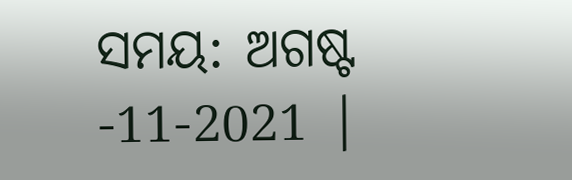ସମୟ: ଅଗଷ୍ଟ -11-2021 |